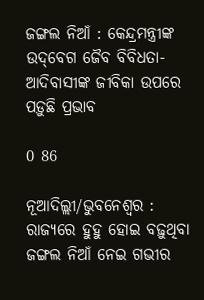ଜଙ୍ଗଲ ନିଆଁ : କେନ୍ଦ୍ରମନ୍ତ୍ରୀଙ୍କ ଉଦ୍‌ବେଗ ଜୈବ ବିବିଧତା-ଆଦିବାସୀଙ୍କ ଜୀବିକା ଉପରେ ପଡ଼ୁଛି ପ୍ରଭାବ

0 86

ନୂଆଦିଲ୍ଲୀ/ଭୁବନେଶ୍ୱର : ରାଜ୍ୟରେ ହୁହୁ ହୋଇ ବଢ଼ୁଥିବା ଜଙ୍ଗଲ ନିଆଁ ନେଇ ଗଭୀର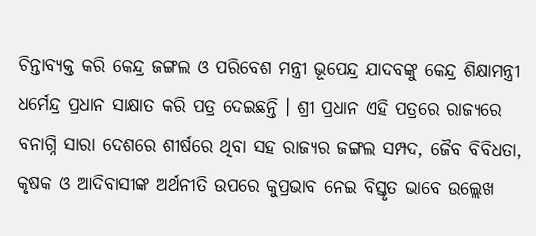ଚିନ୍ତାବ୍ୟକ୍ତ କରି କେନ୍ଦ୍ର ଜଙ୍ଗଲ ଓ ପରିବେଶ ମନ୍ତ୍ରୀ ଭୂପେନ୍ଦ୍ର ଯାଦବଙ୍କୁ କେନ୍ଦ୍ର ଶିକ୍ଷାମନ୍ତ୍ରୀ ଧର୍ମେନ୍ଦ୍ର ପ୍ରଧାନ ସାକ୍ଷାତ କରି ପତ୍ର ଦେଇଛନ୍ତି । ଶ୍ରୀ ପ୍ରଧାନ ଏହି ପତ୍ରରେ ରାଜ୍ୟରେ ବନାଗ୍ନି ସାରା ଦେଶରେ ଶୀର୍ଷରେ ଥିବା ସହ ରାଜ୍ୟର ଜଙ୍ଗଲ ସମ୍ପଦ, ଜୈବ ବିବିଧତା, କୃଷକ ଓ ଆଦିବାସୀଙ୍କ ଅର୍ଥନୀତି ଉପରେ କୁପ୍ରଭାବ ନେଇ ବିସ୍ତୃତ ଭାବେ ଉଲ୍ଲେଖ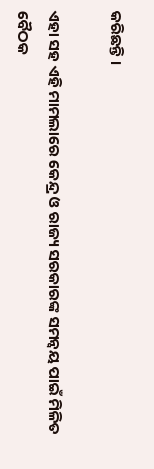କରିଛନ୍ତି ।

ଏହା ସହ ଏହି ମାମଲାରେ କେନ୍ଦ୍ର ଓ ରାଜ୍ୟ ସରକାରଙ୍କ ସମନ୍ୱୟ ପାଇଁ ମିଳିତ ବୈଠକ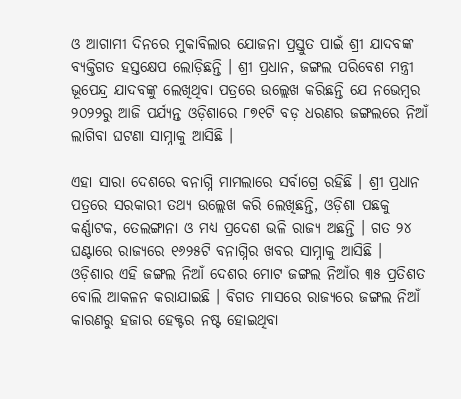ଓ ଆଗାମୀ ଦିନରେ ମୁକାବିଲାର ଯୋଜନା ପ୍ରସ୍ତୁତ ପାଇଁ ଶ୍ରୀ ଯାଦବଙ୍କ ବ୍ୟକ୍ତିଗତ ହସ୍ତକ୍ଷେପ ଲୋଡ଼ିଛନ୍ତି । ଶ୍ରୀ ପ୍ରଧାନ, ଜଙ୍ଗଲ ପରିବେଶ ମନ୍ତ୍ରୀ ଭୂପେନ୍ଦ୍ର ଯାଦବଙ୍କୁ ଲେଖିଥିବା ପତ୍ରରେ ଉଲ୍ଲେଖ କରିଛନ୍ତି ଯେ ନଭେମ୍ବର ୨୦୨୨ରୁ ଆଜି ପର୍ଯ୍ୟନ୍ତ ଓଡ଼ିଶାରେ ୮୭୧ଟି ବଡ଼ ଧରଣର ଜଙ୍ଗଲରେ ନିଆଁ ଲାଗିବା ଘଟଣା ସାମ୍ନାକୁ ଆସିଛି ।

ଏହା ସାରା ଦେଶରେ ବନାଗ୍ନି ମାମଲାରେ ସର୍ବାଗ୍ରେ ରହିଛି । ଶ୍ରୀ ପ୍ରଧାନ ପତ୍ରରେ ସରକାରୀ ତଥ୍ୟ ଉଲ୍ଲେଖ କରି ଲେଖିଛନ୍ତି, ଓଡ଼ିଶା ପଛକୁ କର୍ଣ୍ଣାଟକ, ତେଲଙ୍ଗାନା ଓ ମଧ୍ୟ ପ୍ରଦେଶ ଭଳି ରାଜ୍ୟ ଅଛନ୍ତି । ଗତ ୨୪ ଘଣ୍ଟାରେ ରାଜ୍ୟରେ ୧୬୨୫ଟି ବନାଗ୍ନିର ଖବର ସାମ୍ନାକୁ ଆସିଛି । ଓଡ଼ିଶାର ଏହି ଜଙ୍ଗଲ ନିଆଁ ଦେଶର ମୋଟ ଜଙ୍ଗଲ ନିଆଁର ୩୫ ପ୍ରତିଶତ ବୋଲି ଆକଳନ କରାଯାଇଛି । ବିଗତ ମାସରେ ରାଜ୍ୟରେ ଜଙ୍ଗଲ ନିଆଁ କାରଣରୁ ହଜାର ହେକ୍ଟର ନଷ୍ଟ ହୋଇଥିବା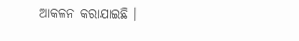ଆକଳନ କରାଯାଇଛି ।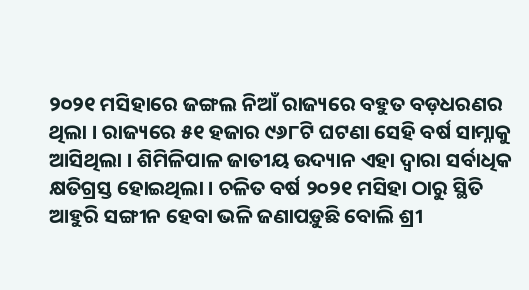୨୦୨୧ ମସିହାରେ ଜଙ୍ଗଲ ନିଆଁ ରାଜ୍ୟରେ ବହୁତ ବଡ଼ଧରଣର ଥିଲା । ରାଜ୍ୟରେ ୫୧ ହଜାର ୯୬୮ଟି ଘଟଣା ସେହି ବର୍ଷ ସାମ୍ନାକୁ ଆସିଥିଲା । ଶିମିଳିପାଳ ଜାତୀୟ ଉଦ୍ୟାନ ଏହା ଦ୍ୱାରା ସର୍ବାଧିକ କ୍ଷତିଗ୍ରସ୍ତ ହୋଇଥିଲା । ଚଳିତ ବର୍ଷ ୨୦୨୧ ମସିହା ଠାରୁ ସ୍ଥିତି ଆହୁରି ସଙ୍ଗୀନ ହେବା ଭଳି ଜଣାପଡ଼ୁଛି ବୋଲି ଶ୍ରୀ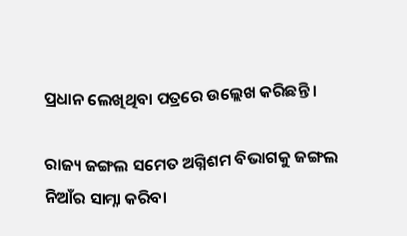ପ୍ରଧାନ ଲେଖିଥିବା ପତ୍ରରେ ଉଲ୍ଲେଖ କରିଛନ୍ତି ।

ରାଜ୍ୟ ଜଙ୍ଗଲ ସମେତ ଅଗ୍ନିଶମ ବିଭାଗକୁ ଜଙ୍ଗଲ ନିଆଁର ସାମ୍ନା କରିବା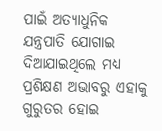ପାଇଁ ଅତ୍ୟାଧୁନିକ ଯନ୍ତ୍ରପାତି ଯୋଗାଇ ଦିଆଯାଇଥିଲେ ମଧ୍ୟ ପ୍ରଶିକ୍ଷଣ ଅଭାବରୁ ଏହାକୁ  ଗୁରୁତର ହୋଇ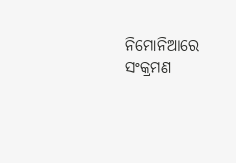ନିମୋନିଆରେ ସଂକ୍ରମଣ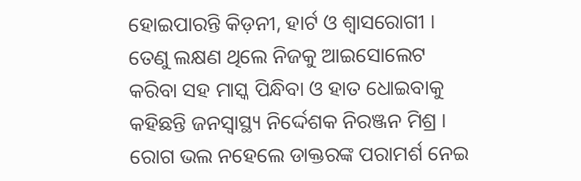ହୋଇପାରନ୍ତି କିଡ଼ନୀ, ହାର୍ଟ ଓ ଶ୍ୱାସରୋଗୀ । ତେଣୁ ଲକ୍ଷଣ ଥିଲେ ନିଜକୁ ଆଇସୋଲେଟ କରିବା ସହ ମାସ୍କ ପିନ୍ଧିବା ଓ ହାତ ଧୋଇବାକୁ କହିଛନ୍ତି ଜନସ୍ୱାସ୍ଥ୍ୟ ନିର୍ଦ୍ଦେଶକ ନିରଞ୍ଜନ ମିଶ୍ର । ରୋଗ ଭଲ ନହେଲେ ଡାକ୍ତରଙ୍କ ପରାମର୍ଶ ନେଇ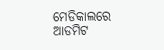ମେଡିକାଲରେ ଆଡମିଟ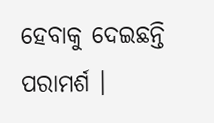ହେବାକୁ ଦେଇଛନ୍ତି ପରାମର୍ଶ ।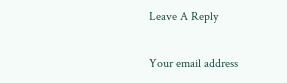Leave A Reply

Your email address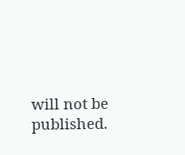will not be published.